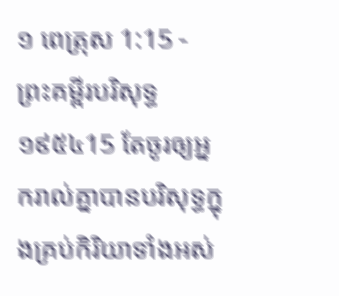១ ពេត្រុស 1:15 - ព្រះគម្ពីរបរិសុទ្ធ ១៩៥៤15 តែចូរឲ្យអ្នករាល់គ្នាបានបរិសុទ្ធក្នុងគ្រប់កិរិយាទាំងអស់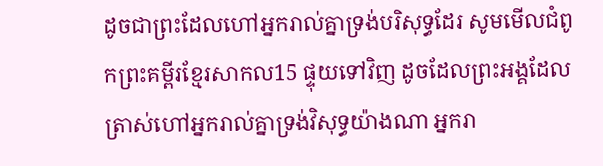ដូចជាព្រះដែលហៅអ្នករាល់គ្នាទ្រង់បរិសុទ្ធដែរ សូមមើលជំពូកព្រះគម្ពីរខ្មែរសាកល15 ផ្ទុយទៅវិញ ដូចដែលព្រះអង្គដែលត្រាស់ហៅអ្នករាល់គ្នាទ្រង់វិសុទ្ធយ៉ាងណា អ្នករា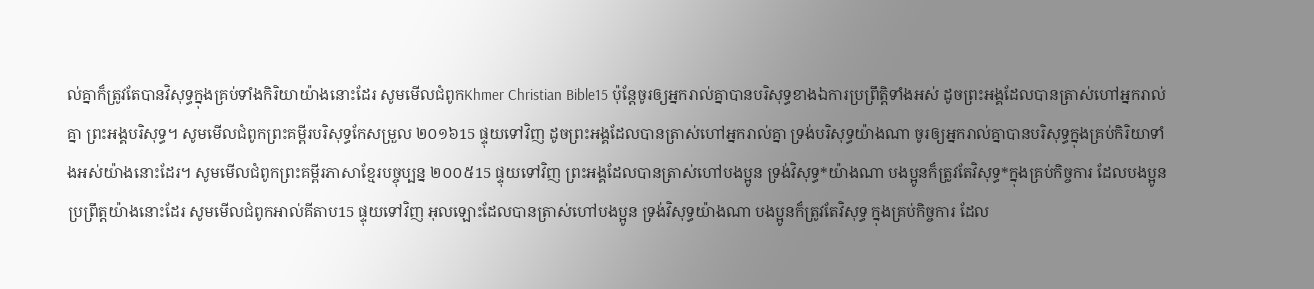ល់គ្នាក៏ត្រូវតែបានវិសុទ្ធក្នុងគ្រប់ទាំងកិរិយាយ៉ាងនោះដែរ សូមមើលជំពូកKhmer Christian Bible15 ប៉ុន្ដែចូរឲ្យអ្នករាល់គ្នាបានបរិសុទ្ធខាងឯការប្រព្រឹត្ដិទាំងអស់ ដូចព្រះអង្គដែលបានត្រាស់ហៅអ្នករាល់គ្នា ព្រះអង្គបរិសុទ្ធ។ សូមមើលជំពូកព្រះគម្ពីរបរិសុទ្ធកែសម្រួល ២០១៦15 ផ្ទុយទៅវិញ ដូចព្រះអង្គដែលបានត្រាស់ហៅអ្នករាល់គ្នា ទ្រង់បរិសុទ្ធយ៉ាងណា ចូរឲ្យអ្នករាល់គ្នាបានបរិសុទ្ធក្នុងគ្រប់កិរិយាទាំងអស់យ៉ាងនោះដែរ។ សូមមើលជំពូកព្រះគម្ពីរភាសាខ្មែរបច្ចុប្បន្ន ២០០៥15 ផ្ទុយទៅវិញ ព្រះអង្គដែលបានត្រាស់ហៅបងប្អូន ទ្រង់វិសុទ្ធ*យ៉ាងណា បងប្អូនក៏ត្រូវតែវិសុទ្ធ*ក្នុងគ្រប់កិច្ចការ ដែលបងប្អូនប្រព្រឹត្តយ៉ាងនោះដែរ សូមមើលជំពូកអាល់គីតាប15 ផ្ទុយទៅវិញ អុលឡោះដែលបានត្រាស់ហៅបងប្អូន ទ្រង់វិសុទ្ធយ៉ាងណា បងប្អូនក៏ត្រូវតែវិសុទ្ធ ក្នុងគ្រប់កិច្ចការ ដែល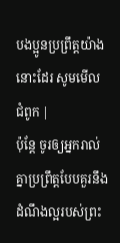បងប្អូនប្រព្រឹត្ដយ៉ាងនោះដែរ សូមមើលជំពូក |
ប៉ុន្តែ ចូរឲ្យអ្នករាល់គ្នាប្រព្រឹត្តបែបគួរនឹងដំណឹងល្អរបស់ព្រះ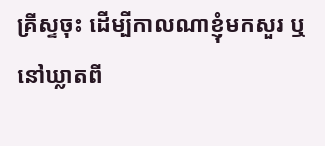គ្រីស្ទចុះ ដើម្បីកាលណាខ្ញុំមកសួរ ឬនៅឃ្លាតពី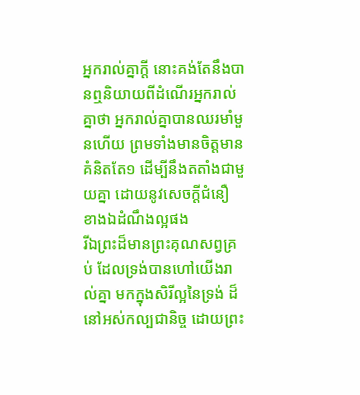អ្នករាល់គ្នាក្តី នោះគង់តែនឹងបានឮនិយាយពីដំណើរអ្នករាល់គ្នាថា អ្នករាល់គ្នាបានឈរមាំមួនហើយ ព្រមទាំងមានចិត្តមានគំនិតតែ១ ដើម្បីនឹងតតាំងជាមួយគ្នា ដោយនូវសេចក្ដីជំនឿ ខាងឯដំណឹងល្អផង
រីឯព្រះដ៏មានព្រះគុណសព្វគ្រប់ ដែលទ្រង់បានហៅយើងរាល់គ្នា មកក្នុងសិរីល្អនៃទ្រង់ ដ៏នៅអស់កល្បជានិច្ច ដោយព្រះ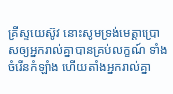គ្រីស្ទយេស៊ូវ នោះសូមទ្រង់មេត្តាប្រោសឲ្យអ្នករាល់គ្នាបានគ្រប់លក្ខណ៍ ទាំងចំរើនកំឡាំង ហើយតាំងអ្នករាល់គ្នា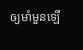ឲ្យមាំមួនឡើ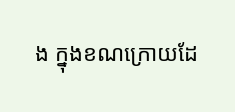ង ក្នុងខណក្រោយដែ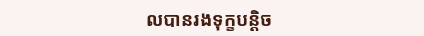លបានរងទុក្ខបន្តិច